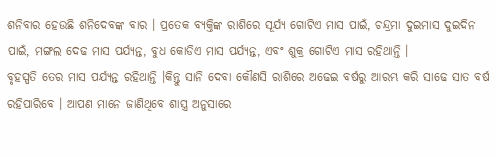ଶନିବାର ହେଉଛି ଶନିଦେବଙ୍କ ବାର । ପ୍ରତେକ ବ୍ୟକ୍ତିଙ୍କ ରାଶିରେ ସୂର୍ଯ୍ୟ ଗୋଟିଏ ମାସ ପାଇଁ, ଚନ୍ଦ୍ରମା ଦୁଇମାସ ଦୁଇଦିନ ପାଇଁ, ମଙ୍ଗଲ ଦେଢ ମାସ ପର୍ଯ୍ୟନ୍ତ, ବୁଧ କୋଡିଏ ମାସ ପର୍ଯ୍ୟନ୍ତ, ଏବଂ ଶୁକ୍ର ଗୋଟିଏ ମାସ ରହିଥାନ୍ତି ।
ବୃହସ୍ପତି ତେର ମାସ ପର୍ଯ୍ୟନ୍ତ ରହିଥାନ୍ତି ।କିନ୍ତୁ ସାନି ଦେବା କୌଣସି ରାଶିରେ ଅଢେଇ ବର୍ଷରୁ ଆରମ୍ଭ କରି ସାଢେ ସାତ ବର୍ଷ ରହିପାରିବେ । ଆପଣ ମାନେ ଜାଣିଥିବେ ଶାସ୍ତ୍ର ଅନୁସାରେ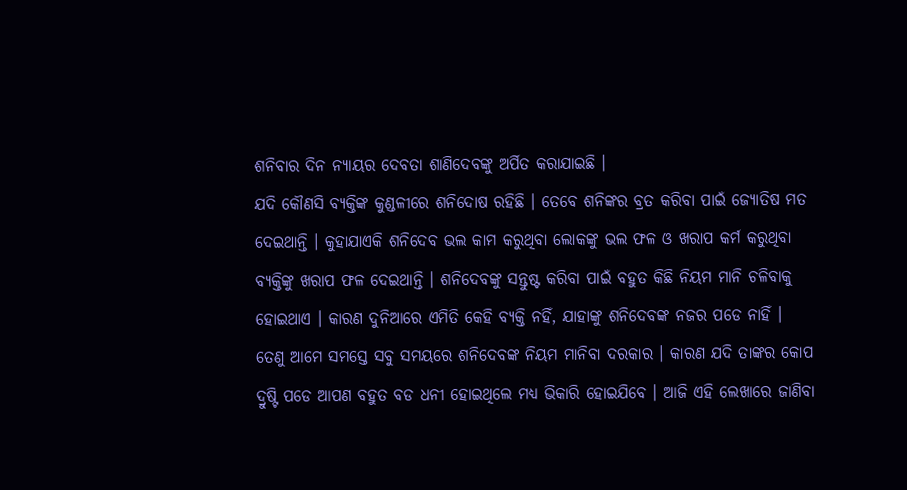ଶନିବାର ଦିନ ନ୍ୟାୟର ଦେବତା ଶାଣିଦେବଙ୍କୁ ଅର୍ପିତ କରାଯାଇଛି ।
ଯଦି କୌଣସି ବ୍ୟକ୍ତିଙ୍କ କୁଣ୍ଡଳୀରେ ଶନିଦୋଷ ରହିଛି । ତେବେ ଶନିଙ୍କର ବ୍ରତ କରିବା ପାଇଁ ଜ୍ୟୋତିଷ ମତ ଦେଇଥାନ୍ତି । କୁହାଯାଏକି ଶନିଦେବ ଭଲ କାମ କରୁଥିବା ଲୋକଙ୍କୁ ଭଲ ଫଳ ଓ ଖରାପ କର୍ମ କରୁଥିବା ବ୍ୟକ୍ତିଙ୍କୁ ଖରାପ ଫଳ ଦେଇଥାନ୍ତି । ଶନିଦେବଙ୍କୁ ସନ୍ତୁଷ୍ଟ କରିବା ପାଇଁ ବହୁତ କିଛି ନିୟମ ମାନି ଚଳିବାକୁ ହୋଇଥାଏ । କାରଣ ଦୁନିଆରେ ଏମିତି କେହି ବ୍ୟକ୍ତି ନହିଁ, ଯାହାଙ୍କୁ ଶନିଦେବଙ୍କ ନଜର ପଡେ ନାହିଁ ।
ତେଣୁ ଆମେ ସମସ୍ତେ ସବୁ ସମୟରେ ଶନିଦେବଙ୍କ ନିୟମ ମାନିବା ଦରକାର । କାରଣ ଯଦି ତାଙ୍କର କୋପ ଦ୍ରୁଷ୍ଟି ପଡେ ଆପଣ ବହୁତ ବଡ ଧନୀ ହୋଇଥିଲେ ମଧ୍ୟ ଭିକାରି ହୋଇଯିବେ । ଆଜି ଏହି ଲେଖାରେ ଜାଣିବା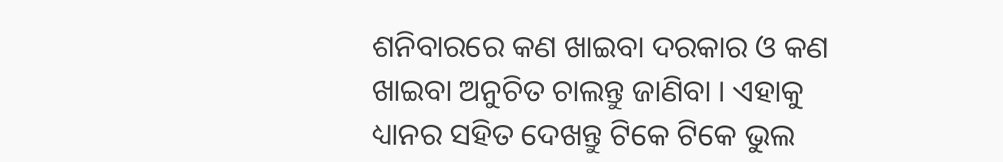ଶନିବାରରେ କଣ ଖାଇବା ଦରକାର ଓ କଣ ଖାଇବା ଅନୁଚିତ ଚାଲନ୍ତୁ ଜାଣିବା । ଏହାକୁ ଧ୍ୟାନର ସହିତ ଦେଖନ୍ତୁ ଟିକେ ଟିକେ ଭୁଲ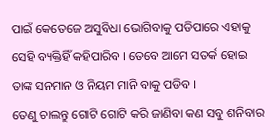ପାଇଁ କେତେଜେ ଅସୁବିଧା ଭୋଗିବାକୁ ପଡିପାରେ ଏହାକୁ ସେହି ବ୍ୟକ୍ତିହିଁ କହିପାରିବ । ତେବେ ଆମେ ସତର୍କ ହୋଇ ତାଙ୍କ ସନମାନ ଓ ନିୟମ ମାନି ବାକୁ ପଡିବ ।
ତେଣୁ ଚାଲନ୍ତୁ ଗୋଟି ଗୋଟି କରି ଜାଣିବା କଣ ସବୁ ଶନିବାର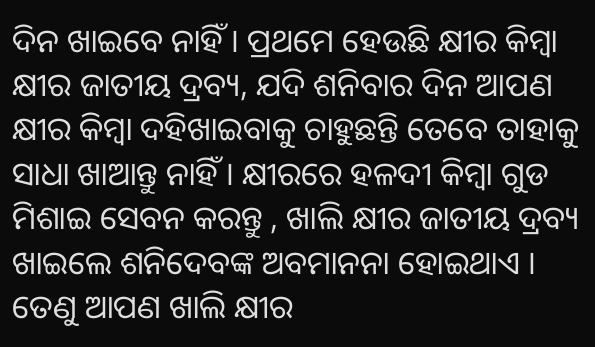ଦିନ ଖାଇବେ ନାହିଁ । ପ୍ରଥମେ ହେଉଛି କ୍ଷୀର କିମ୍ବା କ୍ଷୀର ଜାତୀୟ ଦ୍ରବ୍ୟ, ଯଦି ଶନିବାର ଦିନ ଆପଣ କ୍ଷୀର କିମ୍ବା ଦହିଖାଇବାକୁ ଚାହୁଛନ୍ତି ତେବେ ତାହାକୁ ସାଧା ଖାଆନ୍ତୁ ନାହିଁ । କ୍ଷୀରରେ ହଳଦୀ କିମ୍ବା ଗୁଡ ମିଶାଇ ସେବନ କରନ୍ତୁ , ଖାଲି କ୍ଷୀର ଜାତୀୟ ଦ୍ରବ୍ୟ ଖାଇଲେ ଶନିଦେବଙ୍କ ଅବମାନନା ହୋଇଥାଏ । ତେଣୁ ଆପଣ ଖାଲି କ୍ଷୀର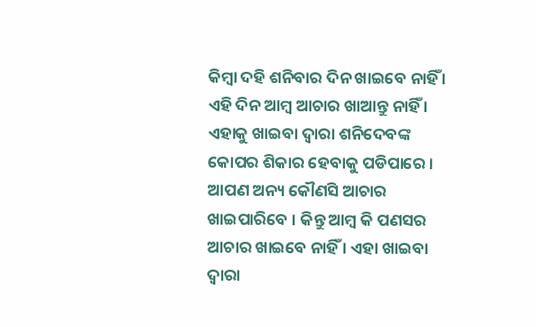କିମ୍ବା ଦହି ଶନିବାର ଦିନ ଖାଇବେ ନାହିଁ । ଏହି ଦିନ ଆମ୍ବ ଆଚାର ଖାଆନ୍ତୁ ନାହିଁ ।
ଏହାକୁ ଖାଇବା ଦ୍ଵାରା ଶନିଦେବଙ୍କ କୋପର ଶିକାର ହେବାକୁ ପଡିପାରେ । ଆପଣ ଅନ୍ୟ କୌଣସି ଆଚାର ଖାଇପାରିବେ । କିନ୍ତୁ ଆମ୍ବ କି ପଣସର ଆଚାର ଖାଇବେ ନାହିଁ । ଏହା ଖାଇବା ଦ୍ଵାରା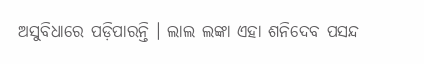ଅସୁବିଧାରେ ପଡ଼ିପାରନ୍ତି । ଲାଲ ଲଙ୍କା ଏହା ଶନିଦେବ ପସନ୍ଦ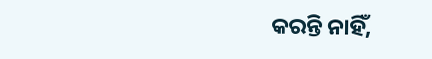କରନ୍ତି ନାହିଁ,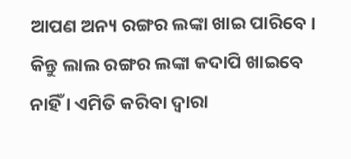ଆପଣ ଅନ୍ୟ ରଙ୍ଗର ଲଙ୍କା ଖାଇ ପାରିବେ । କିନ୍ତୁ ଲାଲ ରଙ୍ଗର ଲଙ୍କା କଦାପି ଖାଇବେ ନାହିଁ । ଏମିତି କରିବା ଦ୍ଵାରା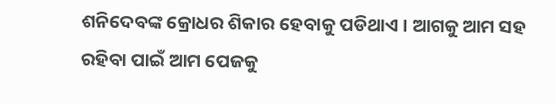ଶନିଦେବଙ୍କ କ୍ରୋଧର ଶିକାର ହେବାକୁ ପଡିଥାଏ । ଆଗକୁ ଆମ ସହ ରହିବା ପାଇଁ ଆମ ପେଜକୁ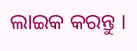ଲାଇକ କରନ୍ତୁ ।